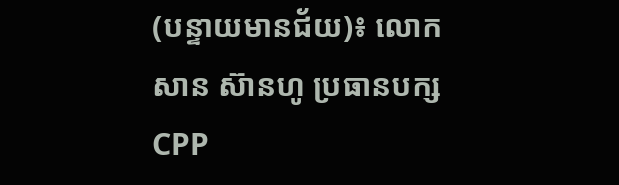(បន្ទាយមានជ័យ)៖ លោក សាន ស៊ានហូ ប្រធានបក្ស CPP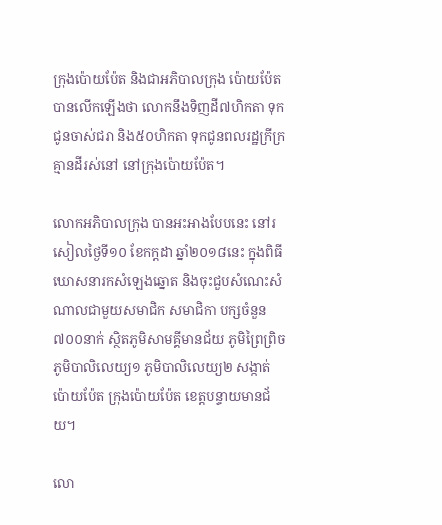ក្រុងប៉ោយប៉ែត និងជាអភិបាលក្រុង ប៉ោយប៉ែត បានលើកឡើងថា លោកនឹងទិញដី៧ហិកតា ទុកជូនចាស់ជរា និង៥០ហិកតា ទុកជូនពលរដ្ឋក្រីក្រគ្មានដីរស់នៅ នៅក្រុងប៉ោយប៉ែត។

លោកអភិបាលក្រុង បានអះអាងបែបនេះ នៅរសៀលថ្ងៃទី១០ ខែកក្តដា ឆ្នាំ២០១៨នេះ ក្នុងពិធីឃោសនារកសំឡេងឆ្នោត និងចុះជួបសំណេះសំណាលជាមួយសមាជិក សមាជិកា បក្សចំនួន៧០០នាក់ ស្ថិតភូមិសាមគ្គីមានជ័យ ភូមិព្រៃព្រិច ភូមិបាលិលេយ្យ១ ភូមិបាលិលេយ្យ២ សង្កាត់ប៉ោយប៉ែត ក្រុងប៉ោយប៉ែត ខេត្តបន្ទាយមានជ័យ។

លោ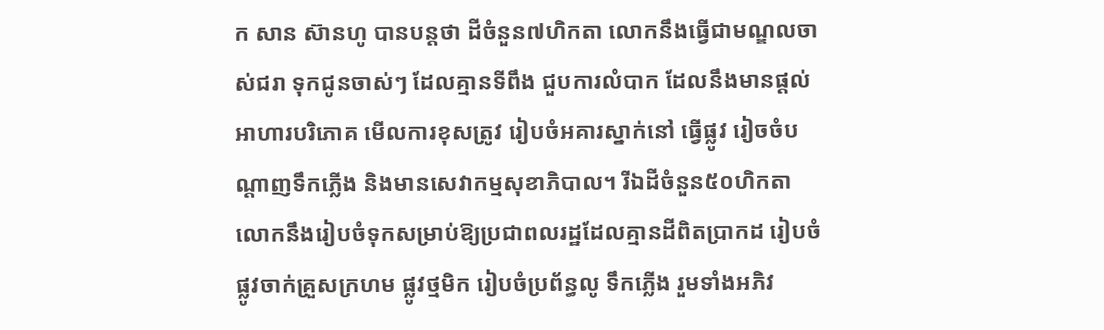ក សាន ស៊ានហូ បានបន្តថា ដីចំនួន៧ហិកតា លោកនឹងធ្វើជាមណ្ឌលចាស់ជរា ទុកជូនចាស់ៗ ដែលគ្មានទីពឹង ជួបការលំបាក ដែលនឹងមានផ្តល់អាហារបរិភោគ មើលការខុសត្រូវ រៀបចំអគារស្នាក់នៅ ធ្វើផ្លូវ រៀចចំបណ្តាញទឹកភ្លើង និងមានសេវាកម្មសុខាភិបាល។ រីឯដីចំនួន៥០ហិកតា លោកនឹងរៀបចំទុកសម្រាប់ឱ្យប្រជាពលរដ្ឋដែលគ្មានដីពិតប្រាកដ រៀបចំផ្លូវចាក់គ្រួសក្រហម ផ្លូវថ្មមិក រៀបចំប្រព័ន្ធលូ ទឹកភ្លើង រួមទាំងអភិវ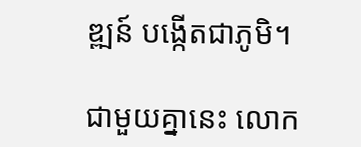ឌ្ឍន៍ បង្កើតជាភូមិ។

ជាមួយគ្នានេះ លោក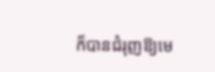ក៏បានជំរុញឱ្យមេ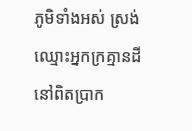ភូមិទាំងអស់ ស្រង់ឈ្មោះអ្នកក្រគ្មានដីនៅពិតប្រាក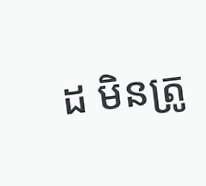ដ មិនត្រូ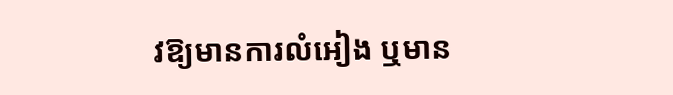វឱ្យមានការលំអៀង ឬមាន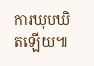ការឃុបឃិតឡើយ៕